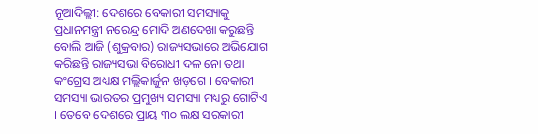ନୂଆଦିଲ୍ଲୀ: ଦେଶରେ ବେକାରୀ ସମସ୍ୟାକୁ ପ୍ରଧାନମନ୍ତ୍ରୀ ନରେନ୍ଦ୍ର ମୋଦି ଅଣଦେଖା କରୁଛନ୍ତି ବୋଲି ଆଜି (ଶୁକ୍ରବାର) ରାଜ୍ୟସଭାରେ ଅଭିଯୋଗ କରିଛନ୍ତି ରାଜ୍ୟସଭା ବିରୋଧୀ ଦଳ ନୋ ତଥା କଂଗ୍ରେସ ଅଧ୍ୟକ୍ଷ ମଲ୍ଲିକାର୍ଜୁନ ଖଡ଼ଗେ । ବେକାରୀ ସମସ୍ୟା ଭାରତର ପ୍ରମୁଖ୍ୟ ସମସ୍ୟା ମଧ୍ୟରୁ ଗୋଟିଏ । ତେବେ ଦେଶରେ ପ୍ରାୟ ୩୦ ଲକ୍ଷ ସରକାରୀ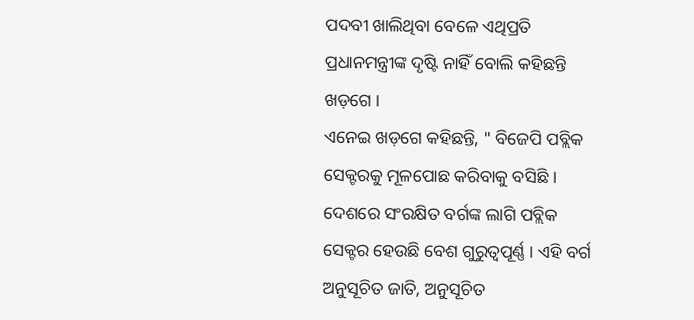ପଦବୀ ଖାଲିଥିବା ବେଳେ ଏଥିପ୍ରତି ପ୍ରଧାନମନ୍ତ୍ରୀଙ୍କ ଦୃଷ୍ଟି ନାହିଁ ବୋଲି କହିଛନ୍ତି ଖଡ଼ଗେ ।
ଏନେଇ ଖଡ଼ଗେ କହିଛନ୍ତି, " ବିଜେପି ପବ୍ଲିକ ସେକ୍ଟରକୁ ମୂଳପୋଛ କରିବାକୁ ବସିଛି । ଦେଶରେ ସଂରକ୍ଷିତ ବର୍ଗଙ୍କ ଲାଗି ପବ୍ଲିକ ସେକ୍ଟର ହେଉଛି ବେଶ ଗୁରୁତ୍ୱପୂର୍ଣ୍ଣ । ଏହି ବର୍ଗ ଅନୁସୂଚିତ ଜାତି, ଅନୁସୂଚିତ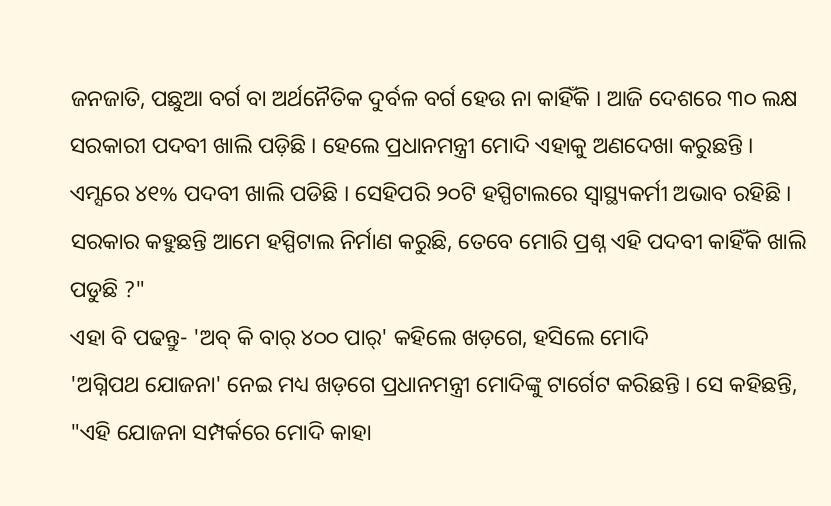ଜନଜାତି, ପଛୁଆ ବର୍ଗ ବା ଅର୍ଥନୈତିକ ଦୁର୍ବଳ ବର୍ଗ ହେଉ ନା କାହିଁକି । ଆଜି ଦେଶରେ ୩୦ ଲକ୍ଷ ସରକାରୀ ପଦବୀ ଖାଲି ପଡ଼ିଛି । ହେଲେ ପ୍ରଧାନମନ୍ତ୍ରୀ ମୋଦି ଏହାକୁ ଅଣଦେଖା କରୁଛନ୍ତି । ଏମ୍ସରେ ୪୧% ପଦବୀ ଖାଲି ପଡିଛି । ସେହିପରି ୨୦ଟି ହସ୍ପିଟାଲରେ ସ୍ୱାସ୍ଥ୍ୟକର୍ମୀ ଅଭାବ ରହିଛି । ସରକାର କହୁଛନ୍ତି ଆମେ ହସ୍ପିଟାଲ ନିର୍ମାଣ କରୁଛି, ତେବେ ମୋରି ପ୍ରଶ୍ନ ଏହି ପଦବୀ କାହିଁକି ଖାଲି ପଡୁଛି ?"
ଏହା ବି ପଢନ୍ତୁ- 'ଅବ୍ କି ବାର୍ ୪୦୦ ପାର୍' କହିଲେ ଖଡ଼ଗେ, ହସିଲେ ମୋଦି
'ଅଗ୍ନିପଥ ଯୋଜନା' ନେଇ ମଧ୍ୟ ଖଡ଼ଗେ ପ୍ରଧାନମନ୍ତ୍ରୀ ମୋଦିଙ୍କୁ ଟାର୍ଗେଟ କରିଛନ୍ତି । ସେ କହିଛନ୍ତି, "ଏହି ଯୋଜନା ସମ୍ପର୍କରେ ମୋଦି କାହା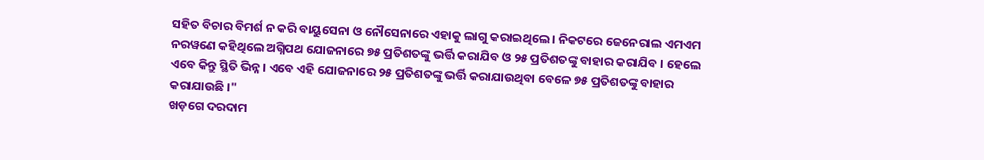ସହିତ ବିଚାର ବିମର୍ଶ ନ କରି ବାୟୁସେନା ଓ ନୌସେନାରେ ଏହାକୁ ଲାଗୁ କରାଇଥିଲେ । ନିକଟରେ ଜେନେରାଲ ଏମଏମ ନରୱଣେ କହିଥିଲେ ଅଗ୍ନିପଥ ଯୋଜନାରେ ୭୫ ପ୍ରତିଶତଙ୍କୁ ଭର୍ତ୍ତି କରାଯିବ ଓ ୨୫ ପ୍ରତିଶତଙ୍କୁ ବାହାର କରାଯିବ । ହେଲେ ଏବେ କିନ୍ତୁ ସ୍ଥିତି ଭିନ୍ନ । ଏବେ ଏହି ଯୋଜନାରେ ୨୫ ପ୍ରତିଶତଙ୍କୁ ଭର୍ତ୍ତି କରାଯାଉଥିବା ବେଳେ ୭୫ ପ୍ରତିଶତଙ୍କୁ ବାହାର କରାଯାଉଛି ।"
ଖଡ଼ଗେ ଦରଦାମ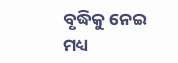ବୃଦ୍ଧିକୁ ନେଇ ମଧ୍ୟ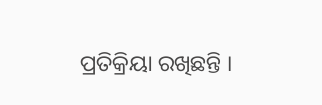ପ୍ରତିକ୍ରିୟା ରଖିଛନ୍ତି ।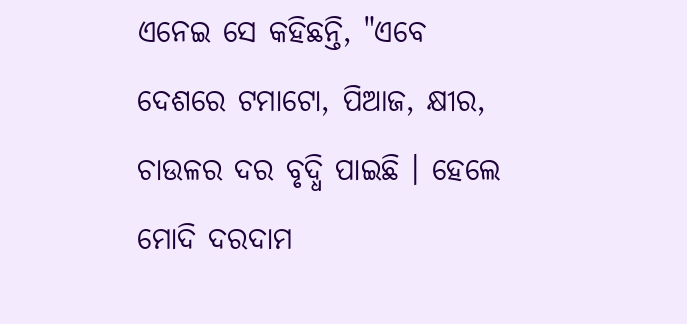ଏନେଇ ସେ କହିଛନ୍ତି, "ଏବେ ଦେଶରେ ଟମାଟୋ, ପିଆଜ, କ୍ଷୀର, ଚାଉଳର ଦର ବୃଦ୍ଧି ପାଇଛି । ହେଲେ ମୋଦି ଦରଦାମ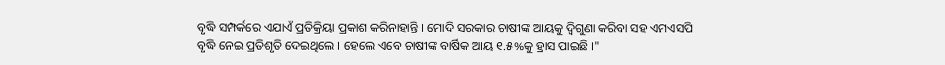ବୃଦ୍ଧି ସମ୍ପର୍କରେ ଏଯାଏଁ ପ୍ରତିକ୍ରିୟା ପ୍ରକାଶ କରିନାହାନ୍ତି । ମୋଦି ସରକାର ଚାଷୀଙ୍କ ଆୟକୁ ଦ୍ବିଗୁଣା କରିବା ସହ ଏମଏସପି ବୃଦ୍ଧି ନେଇ ପ୍ରତିଶୃତି ଦେଇଥିଲେ । ହେଲେ ଏବେ ଚାଷୀଙ୍କ ବାର୍ଷିକ ଆୟ ୧.୫%କୁ ହ୍ରାସ ପାଇଛି ।"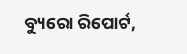ବ୍ୟୁରୋ ରିପୋର୍ଟ,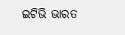ଇଟିଭି ଭାରତ